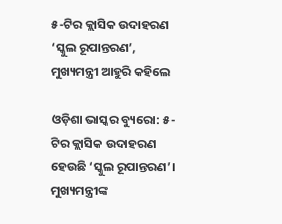୫-ଟିର କ୍ଲାସିକ ଉଦାହରଣ ‘ସ୍କୁଲ ରୂପାନ୍ତରଣ’, ମୁଖ୍ୟମନ୍ତ୍ରୀ ଆହୁରି କହିଲେ

ଓଡ଼ିଶା ଭାସ୍କର ବ୍ୟୁରୋ: ୫-ଟିର କ୍ଲାସିକ ଉଦାହରଣ ହେଉଛି ‘ସ୍କୁଲ ରୂପାନ୍ତରଣ’। ମୁଖ୍ୟମନ୍ତ୍ରୀଙ୍କ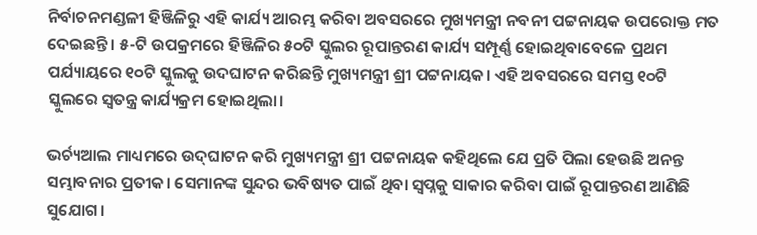ନିର୍ବାଚନମଣ୍ଡଳୀ ହିଞ୍ଜିଳିରୁ ଏହି କାର୍ଯ୍ୟ ଆରମ୍ଭ କରିବା ଅବସରରେ ମୁଖ୍ୟମନ୍ତ୍ରୀ ନବନୀ ପଟ୍ଟନାୟକ ଉପରୋକ୍ତ ମତ ଦେଇଛନ୍ତି। ୫-ଟି ଉପକ୍ରମରେ ହିଞ୍ଜିଳିର ୫୦ଟି ସ୍କୁଲର ରୂପାନ୍ତରଣ କାର୍ଯ୍ୟ ସମ୍ପୂର୍ଣ୍ଣ ହୋଇଥିବାବେଳେ ପ୍ରଥମ ପର୍ଯ୍ୟାୟରେ ୧୦ଟି ସ୍କୁଲକୁ ଉଦଘାଟନ କରିଛନ୍ତି ମୁଖ୍ୟମନ୍ତ୍ରୀ ଶ୍ରୀ ପଟ୍ଟନାୟକ। ଏହି ଅବସରରେ ସମସ୍ତ ୧୦ଟି ସ୍କୁଲରେ ସ୍ଵତନ୍ତ୍ର କାର୍ଯ୍ୟକ୍ରମ ହୋଇଥିଲା।

ଭର୍ଚ୍ୟଆଲ ମାଧ୍ୟମରେ ଉଦ୍‌ଘାଟନ କରି ମୁଖ୍ୟମନ୍ତ୍ରୀ ଶ୍ରୀ ପଟ୍ଟନାୟକ କହିଥିଲେ ଯେ ପ୍ରତି ପିଲା ହେଉଛି ଅନନ୍ତ ସମ୍ଭାବନାର ପ୍ରତୀକ। ସେମାନଙ୍କ ସୁନ୍ଦର ଭବିଷ୍ୟତ ପାଇଁ ଥିବା ସ୍ଵପ୍ନକୁ ସାକାର କରିବା ପାଇଁ ରୂପାନ୍ତରଣ ଆଣିଛି ସୁଯୋଗ।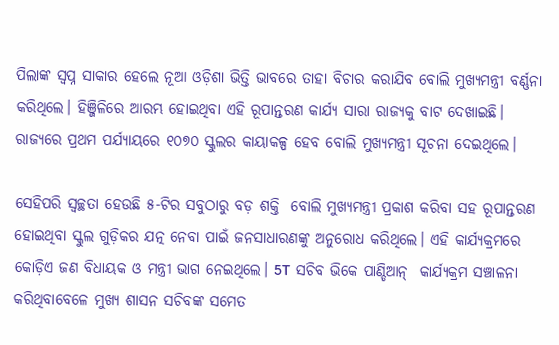ପିଲାଙ୍କ ସ୍ଵପ୍ନ ସାକାର ହେଲେ ନୂଆ ଓଡ଼ିଶା ଭିତ୍ତି ଭାବରେ ତାହା ବିଚାର କରାଯିବ ବୋଲି ମୁଖ୍ୟମନ୍ତ୍ରୀ ବର୍ଣ୍ଣନା କରିଥିଲେ। ହିଞ୍ଜିଳିରେ ଆରମ୍ଭ ହୋଇଥିବା ଏହି ରୂପାନ୍ତରଣ କାର୍ଯ୍ୟ ସାରା ରାଜ୍ୟକୁ ବାଟ ଦେଖାଇଛି। ରାଜ୍ୟରେ ପ୍ରଥମ ପର୍ଯ୍ୟାୟରେ ୧୦୭୦ ସ୍କୁଲର କାୟାକଳ୍ପ ହେବ ବୋଲି ମୁଖ୍ୟମନ୍ତ୍ରୀ ସୂଚନା ଦେଇଥିଲେ।

ସେହିପରି ସ୍ଵଚ୍ଛତା ହେଉଛି ୫-ଟିର ସବୁଠାରୁ ବଡ଼ ଶକ୍ତି  ବୋଲି ମୁଖ୍ୟମନ୍ତ୍ରୀ ପ୍ରକାଶ କରିବା ସହ ରୂପାନ୍ତରଣ ହୋଇଥିବା ସ୍କୁଲ ଗୁଡ଼ିକର ଯତ୍ନ ନେବା ପାଇଁ ଜନସାଧାରଣଙ୍କୁ ଅନୁରୋଧ କରିଥିଲେ। ଏହି କାର୍ଯ୍ୟକ୍ରମରେ କୋଡ଼ିଏ ଜଣ ବିଧାୟକ ଓ ମନ୍ତ୍ରୀ ଭାଗ ନେଇଥିଲେ। 5T  ସଚିବ ଭିକେ ପାଣ୍ଡିଆନ୍  କାର୍ଯ୍ୟକ୍ରମ ସଞ୍ଚାଳନା କରିଥିବାବେଳେ ମୁଖ୍ୟ ଶାସନ ସଚିବଙ୍କ ସମେତ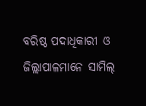ବରିଷ୍ଠ ପଦାଧିକାରୀ ଓ ଜିଲ୍ଲାପାଳମାନେ ସାମିଲ୍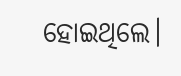ହୋଇଥିଲେ।